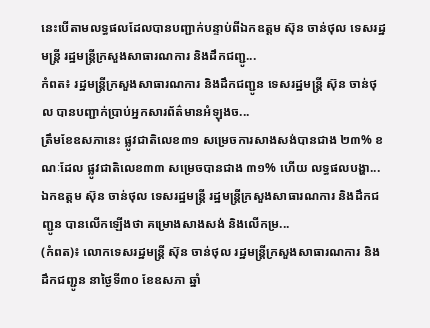នេះបើតាមលទ្ធផលដែលបានបញ្ជាក់បន្ទាប់ពីឯកឧត្តម ស៊ុន ចាន់ថុល ទេសរដ្ឋមន្ត្រី រដ្ឋមន្ត្រីក្រសួងសាធារណការ និងដឹកជញ្ជូ...
កំពត៖ រដ្ឋមន្ត្រីក្រសួងសាធារណការ និងដឹកជញ្ជូន ទេសរដ្ឋមន្ត្រី ស៊ុន ចាន់ថុល បានបញ្ជាក់ប្រាប់អ្នកសារព័ត៌មានអំឡុងច...
ត្រឹមខែឧសភានេះ ផ្លូវជាតិលេខ៣១ សម្រេចការសាងសង់បានជាង ២៣% ខណៈដែល ផ្លូវជាតិលេខ៣៣ សម្រេចបានជាង ៣១% ហើយ លទ្ធផលបង្ហា...
ឯកឧត្តម ស៊ុន ចាន់ថុល ទេសរដ្ឋមន្ត្រី រដ្ឋមន្ត្រីក្រសួងសាធារណការ និងដឹកជញ្ជូន បានលើកឡើងថា គម្រោងសាងសង់ និងលើកម្រ...
(កំពត)៖ លោកទេសរដ្ឋមន្ត្រី ស៊ុន ចាន់ថុល រដ្ឋមន្ត្រីក្រសួងសាធារណការ និងដឹកជញ្ជូន នាថ្ងៃទី៣០ ខែឧសភា ឆ្នាំ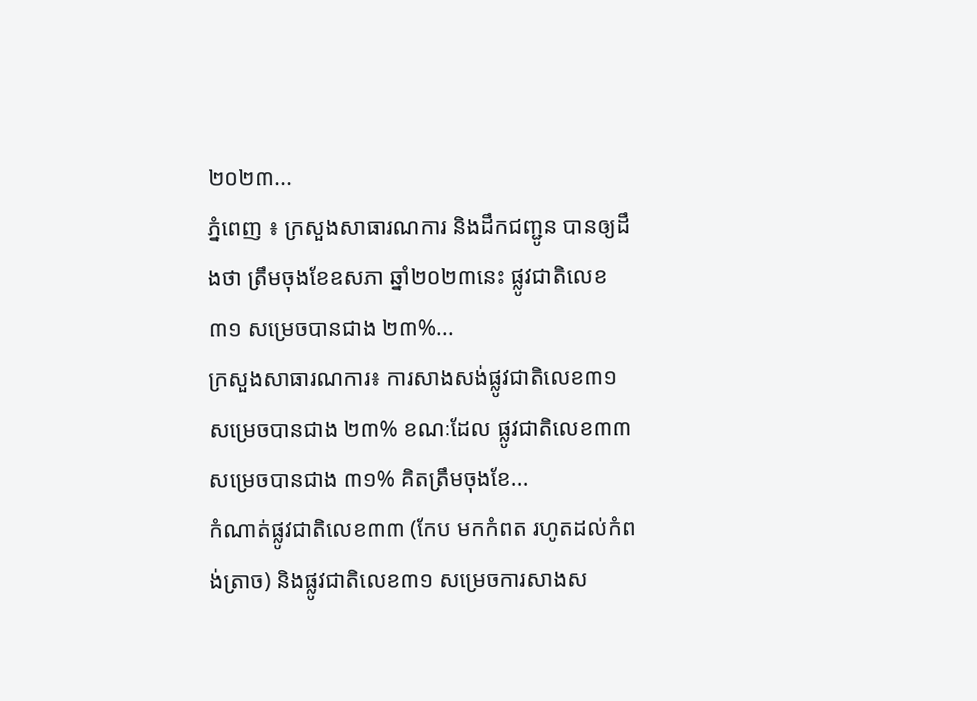២០២៣...
ភ្នំពេញ ៖ ក្រសួងសាធារណការ និងដឹកជញ្ជូន បានឲ្យដឹងថា ត្រឹមចុងខែឧសភា ឆ្នាំ២០២៣នេះ ផ្លូវជាតិលេខ៣១ សម្រេចបានជាង ២៣%...
ក្រសួងសាធារណការ៖ ការសាងសង់ផ្លូវជាតិលេខ៣១ សម្រេចបានជាង ២៣% ខណៈដែល ផ្លូវជាតិលេខ៣៣ សម្រេចបានជាង ៣១% គិតត្រឹមចុងខែ...
កំណាត់ផ្លូវជាតិលេខ៣៣ (កែប មកកំពត រហូតដល់កំពង់ត្រាច) និងផ្លូវជាតិលេខ៣១ សម្រេចការសាងស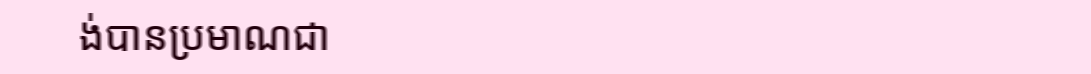ង់បានប្រមាណជា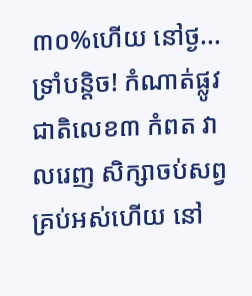៣០%ហើយ នៅថ្ង...
ទ្រាំបន្តិច! កំណាត់ផ្លូវជាតិលេខ៣ កំពត វាលរេញ សិក្សាចប់សព្វគ្រប់អស់ហើយ នៅ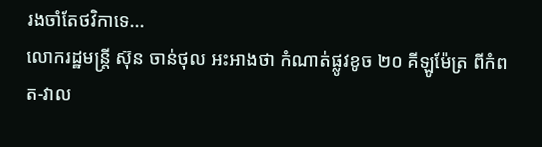រងចាំតែថវិកាទេ...
លោករដ្ឋមន្ត្រី ស៊ុន ចាន់ថុល អះអាងថា កំណាត់ផ្លូវខូច ២០ គីឡូម៉ែត្រ ពីកំពត-វាល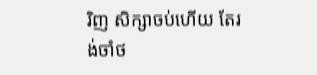រិញ សិក្សាចប់ហើយ តែរង់ចាំថ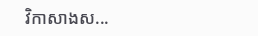វិកាសាងស...